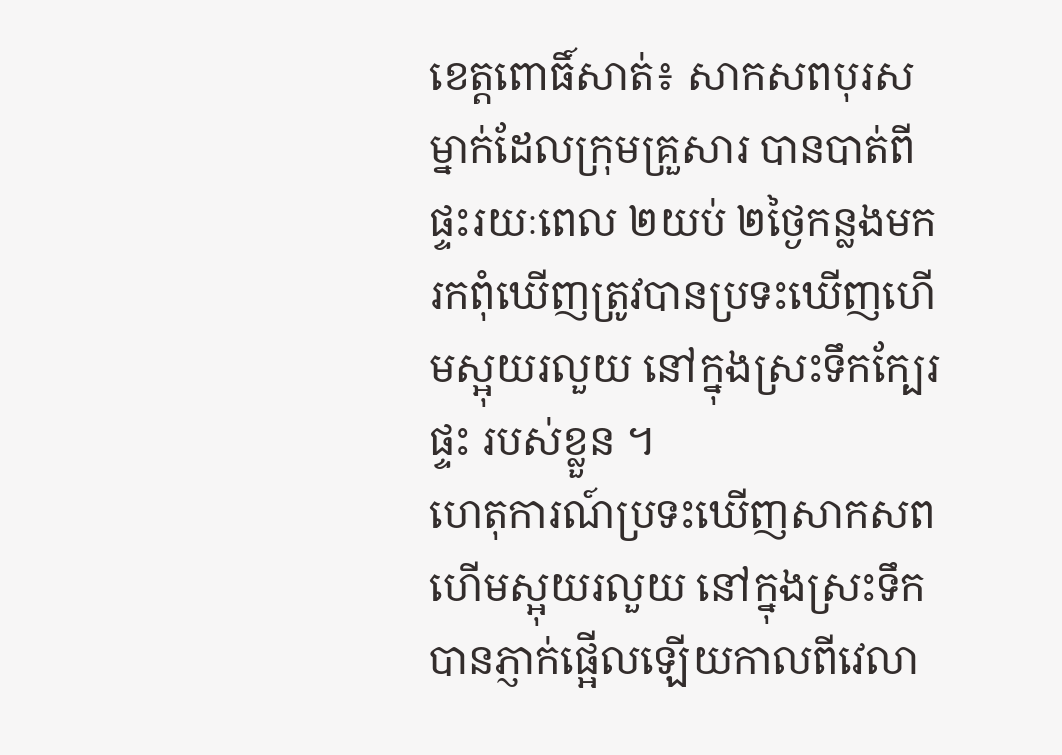ខេត្តពោធិ៍សាត់៖ សាកសពបុរសម្នាក់ដែលក្រុមគ្រួសារ បានបាត់ពីផ្ទះរយៈពេល ២យប់ ២ថ្ងៃកន្លងមក រកពុំឃើញត្រូវបានប្រទះឃើញហើមស្អុយរលួយ នៅក្នុងស្រះទឹកក្បែរផ្ទះ របស់ខ្លួន ។
ហេតុការណ៍ប្រទះឃើញសាកសពហើមស្អុយរលួយ នៅក្នុងស្រះទឹកបានភ្ញាក់ផ្អើលឡើយកាលពីវេលា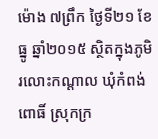ម៉ោង ៧ព្រឹក ថ្ងៃទី២១ ខែធ្នូ ឆ្នាំ២០១៥ ស្ថិតក្នុងភូមិរលោះកណ្ដាល ឃុំកំពង់ពោធិ៍ ស្រុកក្រ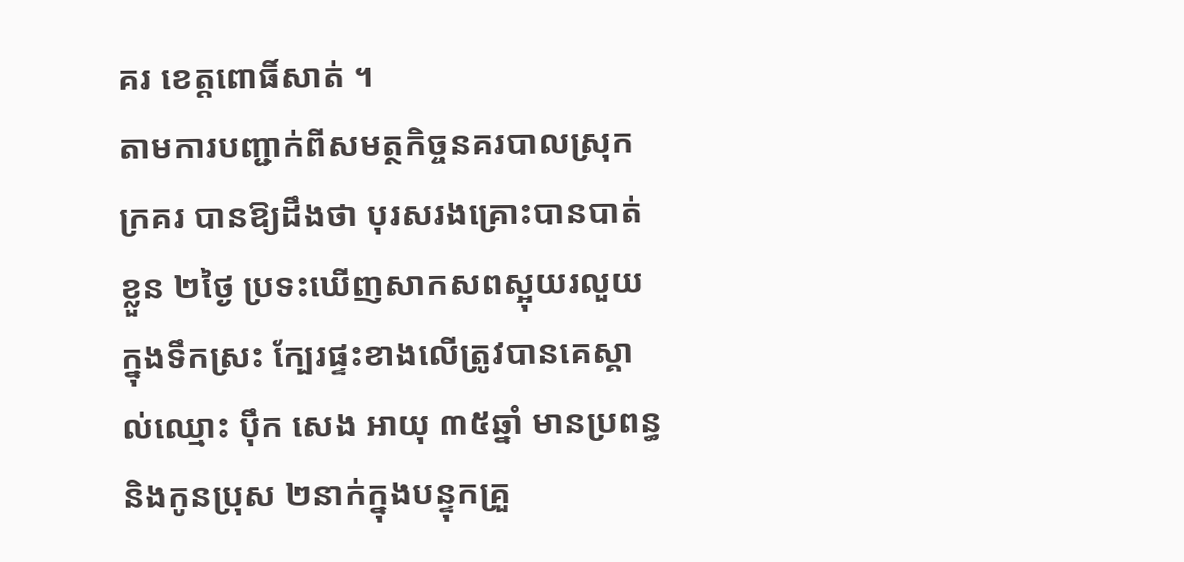គរ ខេត្តពោធិ៍សាត់ ។
តាមការបញ្ជាក់ពីសមត្ថកិច្ចនគរបាលស្រុកក្រគរ បានឱ្យដឹងថា បុរសរងគ្រោះបានបាត់ខ្លួន ២ថ្ងៃ ប្រទះឃើញសាកសពស្អុយរលួយក្នុងទឹកស្រះ ក្បែរផ្ទះខាងលើត្រូវបានគេស្គាល់ឈ្មោះ ប៉ឹក សេង អាយុ ៣៥ឆ្នាំ មានប្រពន្ធ និងកូនប្រុស ២នាក់ក្នុងបន្ទុកគ្រួ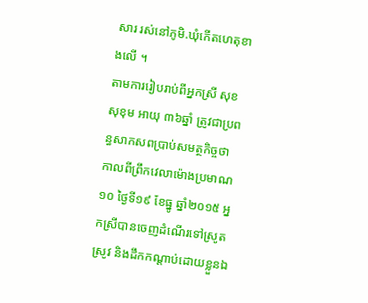សារ រស់នៅភូមិ.ឃុំកើតហេតុខាងលើ ។
តាមការរៀបរាប់ពីអ្នកស្រី សុខ សុខុម អាយុ ៣៦ឆ្នាំ ត្រូវជាប្រពន្ធសាកសពប្រាប់សមត្ថកិច្ចថា កាលពីព្រឹកវេលាម៉ោងប្រមាណ ១០ ថ្ងៃទី១៩ ខែធ្នូ ឆ្នាំ២០១៥ អ្នកស្រីបានចេញដំណើរទៅស្រូតស្រូវ និងដឹកកណ្ដាប់ដោយខ្លួនឯ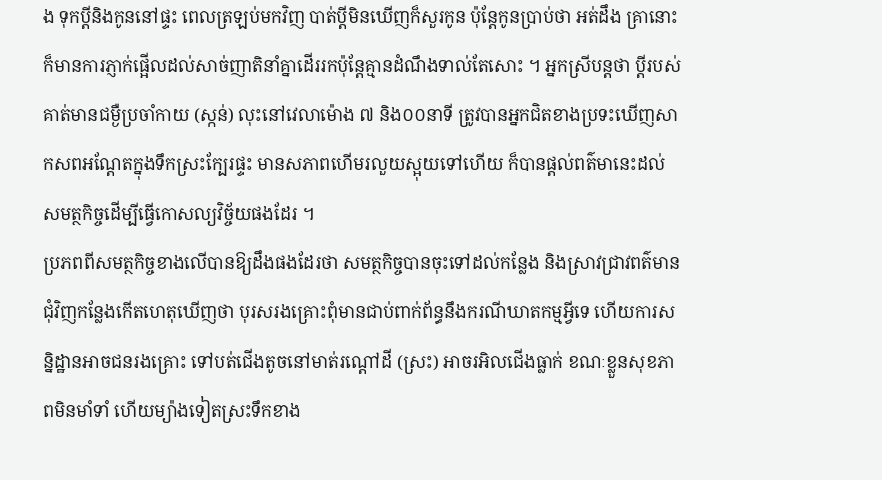ង ទុកប្ដីនិងកូននៅផ្ទះ ពេលត្រឡប់មកវិញ បាត់ប្ដីមិនឃើញក៏សួរកូន ប៉ុន្ដែកូនប្រាប់ថា អត់ដឹង គ្រានោះក៏មានការភ្ញាក់ផ្អើលដល់សាច់ញាតិនាំគ្នាដើររកប៉ុន្ដែគ្មានដំណឹងទាល់តែសោះ ។ អ្នកស្រីបន្ដថា ប្ដីរបស់គាត់មានជម្ងឺប្រចាំកាយ (ស្កន់) លុះនៅវេលាម៉ោង ៧ និង០០នាទី ត្រូវបានអ្នកជិតខាងប្រទះឃើញសាកសពអណ្ដែតក្នុងទឹកស្រះក្បែរផ្ទះ មានសភាពហើមរលួយស្អុយទៅហើយ ក៏បានផ្ដល់ពត៌មានេះដល់សមត្ថកិច្ចដើម្បីធ្វើកោសល្យវិច្ច័យផងដែរ ។
ប្រភពពីសមត្ថកិច្ចខាងលើបានឱ្យដឹងផងដែរថា សមត្ថកិច្ចបានចុះទៅដល់កន្លែង និងស្រាវជ្រាវពត៌មានជុំវិញកន្លែងកើតហេតុឃើញថា បុរសរងគ្រោះពុំមានជាប់ពាក់ព័ន្ធនឹងករណីឃាតកម្មអ្វីទេ ហើយការសន្និដ្ឋានអាចជនរងគ្រោះ ទៅបត់ជើងតូចនៅមាត់រណ្ដៅដី (ស្រះ) អាចរអិលជើងធ្លាក់ ខណៈខ្លួនសុខភាពមិនមាំទាំ ហើយម្យ៉ាងទៀតស្រះទឹកខាង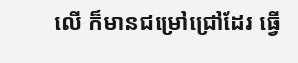លើ ក៏មានជម្រៅជ្រៅដែរ ធ្វើ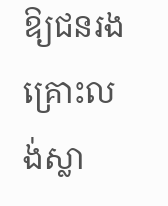ឱ្យជនរងគ្រោះលង់ស្លា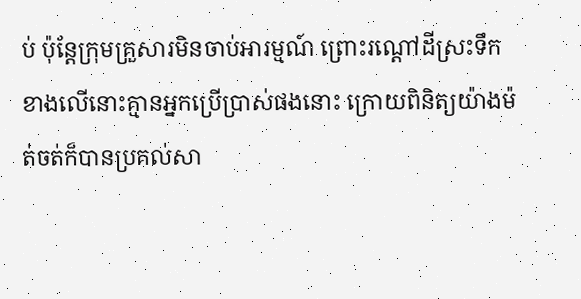ប់ ប៉ុន្ដែក្រុមគ្រួសារមិនចាប់អារម្មណ៍ ព្រោះរណ្ដៅដីស្រះទឹកខាងលើនោះគ្មានអ្នកប្រើប្រាស់ផងនោះ ក្រោយពិនិត្យយ៉ាងម៉ត់ចត់ក៏បានប្រគល់សា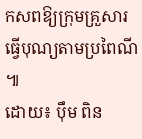កសពឱ្យក្រុមគ្រួសារធ្វើបុណ្យតាមប្រពៃណី ៕
ដោយ៖ ប៉ឹម ពិន